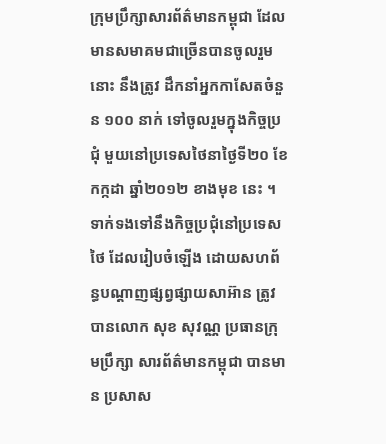ក្រុមប្រឹក្សាសារព័ត៌មានកម្ពុជា ដែលមានសមាគមជាច្រើនបានចូលរួមនោះ នឹងត្រូវ ដឹកនាំអ្នកកាសែតចំនួន ១០០ នាក់ ទៅចូលរួមក្នុងកិច្ចប្រជុំ មួយនៅប្រទេសថៃនាថ្ងៃទី២០ ខែកក្កដា ឆ្នាំ២០១២ ខាងមុខ នេះ ។
ទាក់ទងទៅនឹងកិច្ចប្រជុំនៅប្រទេសថៃ ដែលរៀបចំឡើង ដោយសហព័ន្ធបណ្តាញផ្សព្វផ្សាយសាអ៊ាន ត្រូវបានលោក សុខ សុវណ្ណ ប្រធានក្រុមប្រឹក្សា សារព័ត៌មានកម្ពុជា បានមាន ប្រសាស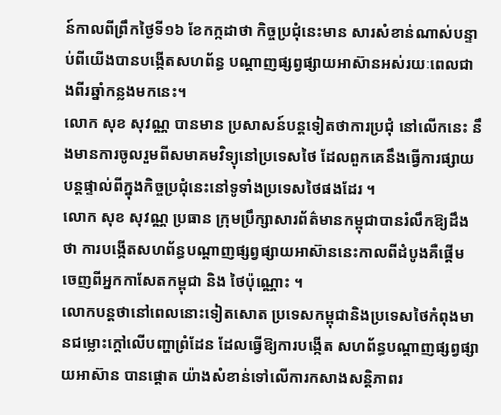ន៍កាលពីព្រឹកថ្ងៃទី១៦ ខែកក្កដាថា កិច្ចប្រជុំនេះមាន សារសំខាន់ណាស់បន្ទាប់ពីយើងបានបង្កើតសហព័ន្ធ បណ្តាញផ្សព្វផ្សាយអាស៊ានអស់រយៈពេលជាងពីរឆ្នាំកន្លងមកនេះ។
លោក សុខ សុវណ្ណ បានមាន ប្រសាសន៍បន្តទៀតថាការប្រជុំ នៅលើកនេះ នឹងមានការចូលរួមពីសមាគមវិទ្យុនៅប្រទេសថៃ ដែលពួកគេនឹងធ្វើការផ្សាយបន្តផ្ទាល់ពីក្នុងកិច្ចប្រជុំនេះនៅទូទាំងប្រទេសថៃផងដែរ ។
លោក សុខ សុវណ្ណ ប្រធាន ក្រុមប្រឹក្សាសារព័ត៌មានកម្ពុជាបានរំលឹកឱ្យដឹងថា ការបង្កើតសហព័ន្ធបណ្តាញផ្សព្វផ្សាយអាស៊ាននេះកាលពីដំបូងគឺផ្តើម ចេញពីអ្នកកាសែតកម្ពុជា និង ថៃប៉ុណ្ណោះ ។
លោកបន្តថានៅពេលនោះទៀតសោត ប្រទេសកម្ពុជានិងប្រទេសថៃកំពុងមានជម្លោះក្តៅលើបញ្ហាព្រំដែន ដែលធ្វើឱ្យការបង្កើត សហព័ន្ធបណ្តាញផ្សព្វផ្សាយអាស៊ាន បានផ្តោត យ៉ាងសំខាន់ទៅលើការកសាងសន្តិភាពរ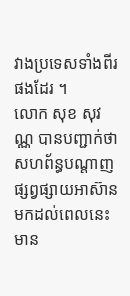វាងប្រទេសទាំងពីរផងដែរ ។
លោក សុខ សុវណ្ណ បានបញ្ជាក់ថាសហព័ន្ធបណ្តាញផ្សព្វផ្សាយអាស៊ានមកដល់ពេលនេះ មាន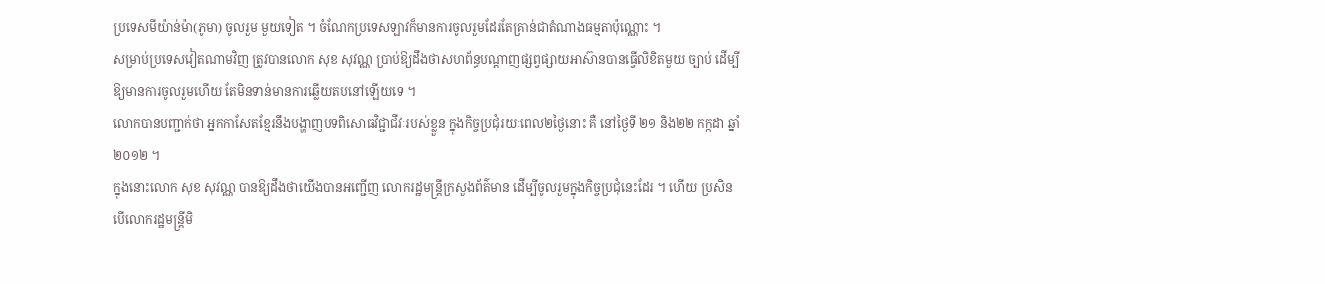ប្រទេសមីយ៉ាន់ម៉ា(ភូមា) ចូលរួម មួយទៀត ។ ចំណែកប្រទេសឡាវក៏មានការចូលរួមដែរតែគ្រាន់ជាតំណាងធម្មតាប៉ុណ្ណោះ ។
សម្រាប់ប្រទេសវៀតណាមវិញ ត្រូវបានលោក សុខ សុវណ្ណ ប្រាប់ឱ្យដឹងថាសហព័ន្ធបណ្តាញផ្សព្វផ្សាយអាស៊ានបានធ្វើលិខិតមួយ ច្បាប់ ដើម្បីឱ្យមានការចូលរួមហើយ តែមិនទាន់មានការឆ្លើយតបនៅឡើយទេ ។
លោកបានបញ្ជាក់ថា អ្នកកាសែតខ្មែរនឹងបង្ហាញបទពិសោធវិជ្ជាជីវៈរបស់ខ្លួន ក្នុងកិច្ចប្រជុំរយៈពេល២ថ្ងៃនោះ គឺ នៅថ្ងៃទី ២១ និង២២ កក្កដា ឆ្នាំ២០១២ ។
ក្នុងនោះលោក សុខ សុវណ្ណ បានឱ្យដឹងថាយើងបានអញ្ជើញ លោករដ្ឋមន្ត្រីក្រសួងព័ត៌មាន ដើម្បីចូលរួមក្នុងកិច្ចប្រជុំនេះដែរ ។ ហើយ ប្រសិនបើលោករដ្ឋមន្ត្រីមិ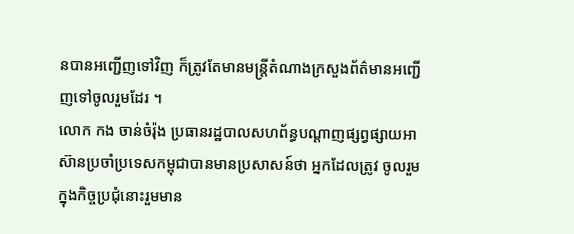នបានអញ្ជើញទៅវិញ ក៏ត្រូវតែមានមន្ត្រីតំណាងក្រសួងព័ត៌មានអញ្ជើញទៅចូលរួមដែរ ។
លោក កង ចាន់ចំរ៉ុង ប្រធានរដ្ឋបាលសហព័ន្ធបណ្តាញផ្សព្វផ្សាយអាស៊ានប្រចាំប្រទេសកម្ពុជាបានមានប្រសាសន៍ថា អ្នកដែលត្រូវ ចូលរួមក្នុងកិច្ចប្រជុំនោះរួមមាន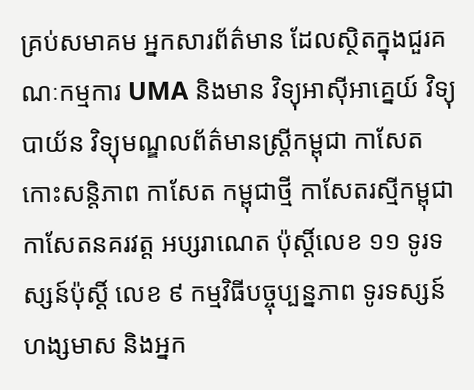គ្រប់សមាគម អ្នកសារព័ត៌មាន ដែលស្ថិតក្នុងជួរគណៈកម្មការ UMA និងមាន វិទ្យុអាស៊ីអាគ្នេយ៍ វិទ្យុបាយ័ន វិទ្យុមណ្ឌលព័ត៌មានស្ត្រីកម្ពុជា កាសែតកោះសន្តិភាព កាសែត កម្ពុជាថ្មី កាសែតរស្មីកម្ពុជា កាសែតនគរវត្ត អប្សរាណេត ប៉ុស្តិ៍លេខ ១១ ទូរទស្សន៍ប៉ុស្តិ៍ លេខ ៩ កម្មវិធីបច្ចុប្បន្នភាព ទូរទស្សន៍ហង្សមាស និងអ្នក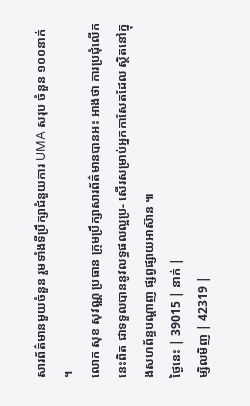សារព័ត៌មានមួយចំនួន រួមទាំងទីប្រឹក្សាជំនួយការ UMA សរុប ចំនួន ១០០នាក់ ។
លោក សុខ សុវណ្ណ ប្រធាន ក្រុមប្រឹក្សាសារព័ត៌មានបានអះ អាងថា ការប្រជុំលើកនេះពិត ជាទទួលបាននូវលទ្ធផលល្អប្រ- សើរសម្រាប់អ្នកកាសែតដែល ស្ថិតនៅក្នុងសហព័ន្ធបណ្តាញ ផ្សព្វផ្សាយអាស៊ាន ៕
ថ្ងៃនេះ | 39015 | នាក់ |
ម្សិលមិញ | 42319 |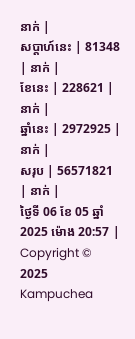នាក់ |
សប្ដាហ៍នេះ | 81348 | នាក់ |
ខែនេះ | 228621 | នាក់ |
ឆ្នាំនេះ | 2972925 | នាក់ |
សរុប | 56571821 | នាក់ |
ថ្ងៃទី 06 ខែ 05 ឆ្នាំ 2025 ម៉ោង 20:57 |
Copyright © 2025 Kampuchea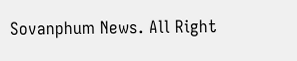Sovanphum News. All Right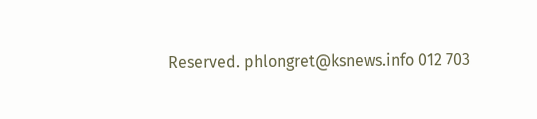Reserved. phlongret@ksnews.info 012 703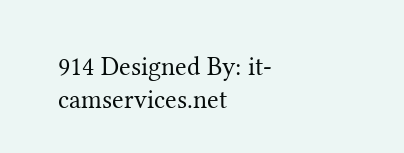914 Designed By: it-camservices.net